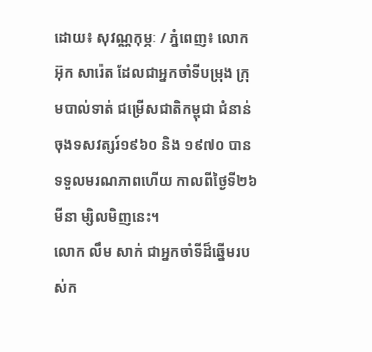ដោយ៖ សុវណ្ណកុម្ភៈ / ភ្នំពេញ៖ លោក អ៊ុក សារ៉េត ដែលជាអ្នកចាំទីបម្រុង ក្រុមបាល់ទាត់ ជម្រើសជាតិកម្ពុជា ជំនាន់ចុងទសវត្សរ៍១៩៦០ និង ១៩៧០ បានទទួលមរណភាពហើយ កាលពីថ្ងៃទី២៦ មីនា ម្សិលមិញនេះ។
លោក លឹម សាក់ ជាអ្នកចាំទីដ៏ឆ្នើមរបស់ក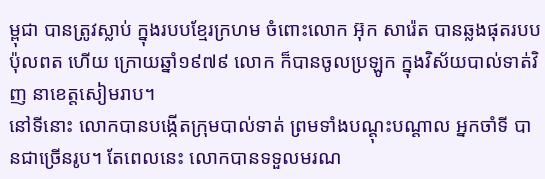ម្ពុជា បានត្រូវស្លាប់ ក្នុងរបបខ្មែរក្រហម ចំពោះលោក អ៊ុក សារ៉េត បានឆ្លងផុតរបបប៉ុលពត ហើយ ក្រោយឆ្នាំ១៩៧៩ លោក ក៏បានចូលប្រឡូក ក្នុងវិស័យបាល់ទាត់វិញ នាខេត្តសៀមរាប។
នៅទីនោះ លោកបានបង្កើតក្រុមបាល់ទាត់ ព្រមទាំងបណ្ដុះបណ្ដាល អ្នកចាំទី បានជាច្រើនរូប។ តែពេលនេះ លោកបានទទួលមរណ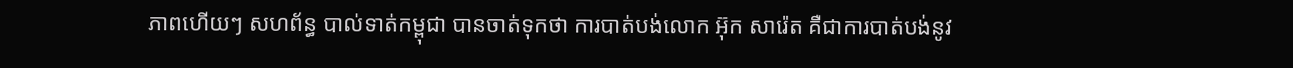ភាពហើយៗ សហព័ន្ធ បាល់ទាត់កម្ពុជា បានចាត់ទុកថា ការបាត់បង់លោក អ៊ុក សារ៉េត គឺជាការបាត់បង់នូវ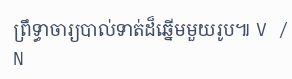ព្រឹទ្ធាចារ្យបាល់ទាត់ដ៏ឆ្នើមមួយរូប៕ V / N